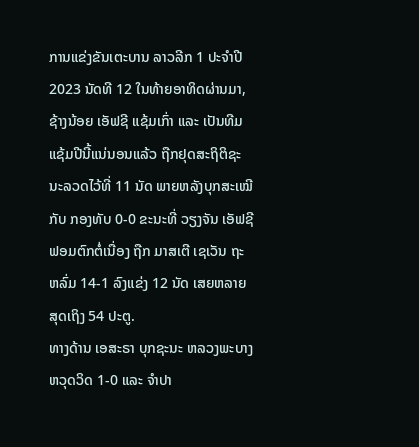ການແຂ່ງຂັນເຕະບານ ລາວລີກ 1 ປະຈຳປີ 2023 ນັດທີ 12 ໃນທ້າຍອາທິດຜ່ານມາ, ຊ້າງນ້ອຍ ເອັຟຊີ ແຊ້ມເກົ່າ ແລະ ເປັນທີມແຊ້ມປີນີ້ແນ່ນອນແລ້ວ ຖືກຢຸດສະຖິຕິຊະນະລວດໄວ້ທີ່ 11 ນັດ ພາຍຫລັງບຸກສະເໝີກັບ ກອງທັບ 0-0 ຂະນະທີ່ ວຽງຈັນ ເອັຟຊີ ຟອມຕົກຕໍ່ເນື່ອງ ຖືກ ມາສເຕີ ເຊເວັນ ຖະຫລົ່ມ 14-1 ລົງແຂ່ງ 12 ນັດ ເສຍຫລາຍສຸດເຖິງ 54 ປະຕູ.
ທາງດ້ານ ເອສະຣາ ບຸກຊະນະ ຫລວງພະບາງ ຫວຸດວິດ 1-0 ແລະ ຈຳປາ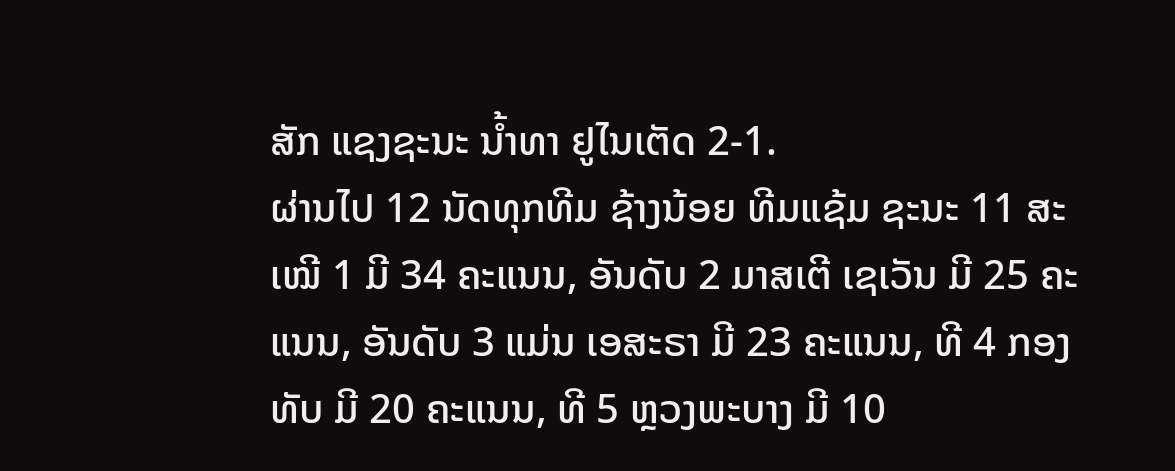ສັກ ແຊງຊະນະ ນໍ້າທາ ຢູໄນເຕັດ 2-1.
ຜ່ານໄປ 12 ນັດທຸກທີມ ຊ້າງນ້ອຍ ທີມແຊ້ມ ຊະນະ 11 ສະເໝີ 1 ມີ 34 ຄະແນນ, ອັນດັບ 2 ມາສເຕີ ເຊເວັນ ມີ 25 ຄະແນນ, ອັນດັບ 3 ແມ່ນ ເອສະຣາ ມີ 23 ຄະແນນ, ທີ 4 ກອງທັບ ມີ 20 ຄະແນນ, ທີ 5 ຫຼວງພະບາງ ມີ 10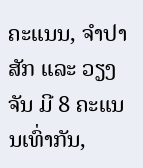ຄະແນນ, ຈຳປາສັກ ແລະ ວຽງຈັນ ມີ 8 ຄະແນນເທົ່າກັນ,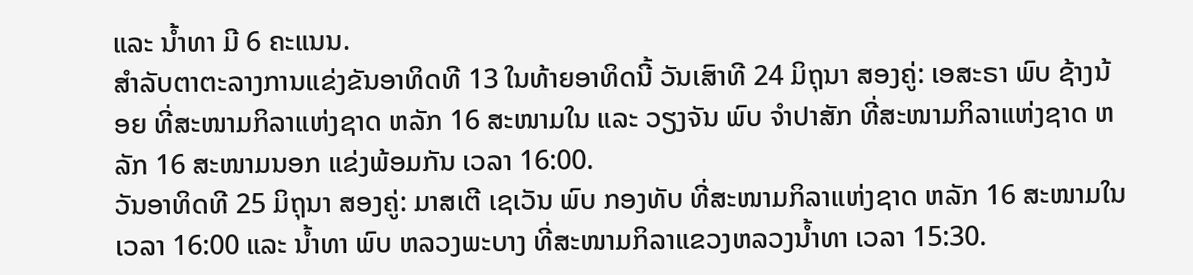ແລະ ນໍ້າທາ ມີ 6 ຄະແນນ.
ສຳລັບຕາຕະລາງການແຂ່ງຂັນອາທິດທີ 13 ໃນທ້າຍອາທິດນີ້ ວັນເສົາທີ 24 ມິຖຸນາ ສອງຄູ່: ເອສະຣາ ພົບ ຊ້າງນ້ອຍ ທີ່ສະໜາມກິລາແຫ່ງຊາດ ຫລັກ 16 ສະໜາມໃນ ແລະ ວຽງຈັນ ພົບ ຈຳປາສັກ ທີ່ສະໜາມກິລາແຫ່ງຊາດ ຫລັກ 16 ສະໜາມນອກ ແຂ່ງພ້ອມກັນ ເວລາ 16:00.
ວັນອາທິດທີ 25 ມິຖຸນາ ສອງຄູ່: ມາສເຕີ ເຊເວັນ ພົບ ກອງທັບ ທີ່ສະໜາມກິລາແຫ່ງຊາດ ຫລັກ 16 ສະໜາມໃນ ເວລາ 16:00 ແລະ ນໍ້າທາ ພົບ ຫລວງພະບາງ ທີ່ສະໜາມກິລາແຂວງຫລວງນໍ້າທາ ເວລາ 15:30.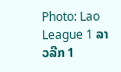Photo: Lao League 1 ລາວລີກ 1